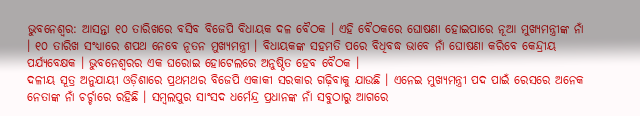ଭୁବନେଶ୍ୱର: ଆସନ୍ତା ୧୦ ତାରିଖରେ ବସିବ ବିଜେପି ବିଧାୟକ ଦଳ ବୈଠକ । ଏହି ବୈଠକରେ ଘୋଷଣା ହୋଇପାରେ ନୂଆ ମୁଖ୍ୟମନ୍ତ୍ରୀଙ୍କ ନାଁ । ୧୦ ତାରିଖ ସଂଧ୍ୟାରେ ଶପଥ ନେବେ ନୂତନ ମୁଖ୍ୟମନ୍ତ୍ରୀ । ବିଧାୟକଙ୍କ ସହମତି ପରେ ବିଧିବଦ୍ଧ ଭାବେ ନାଁ ଘୋଷଣା କରିବେ କେନ୍ଦ୍ରୀୟ ପର୍ଯ୍ୟବେକ୍ଷକ । ଭୁବନେଶ୍ୱରର ଏକ ଘରୋଇ ହୋଟେଲରେ ଅନୁଷ୍ଠିତ ହେବ ବୈଠକ ।
ଦଳୀୟ ସୂତ୍ର ଅନୁଯାୟୀ ଓଡ଼ିଶାରେ ପ୍ରଥମଥର ବିଜେପି ଏକାକୀ ସରକାର ଗଢ଼ିବାକୁ ଯାଉଛି । ଏନେଇ ମୁଖ୍ୟମନ୍ତ୍ରୀ ପଦ ପାଇଁ ରେସରେ ଅନେକ ନେତାଙ୍କ ନାଁ ଚର୍ଚ୍ଚାରେ ରହିଛି । ସମ୍ବଲପୁର ସାଂସଦ ଧର୍ମେନ୍ଦ୍ର ପ୍ରଧାନଙ୍କ ନାଁ ସବୁଠାରୁ ଆଗରେ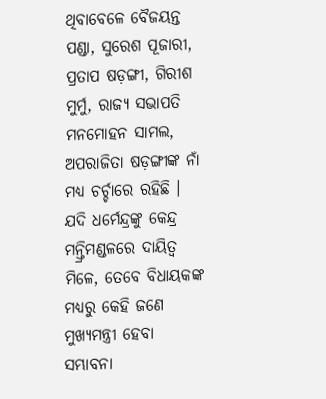ଥିବାବେଳେ ବୈଜୟନ୍ତ ପଣ୍ଡା, ସୁରେଶ ପୂଜାରୀ, ପ୍ରତାପ ଷଡ଼ଙ୍ଗୀ, ଗିରୀଶ ମୁର୍ମୁ, ରାଜ୍ୟ ସଭାପତି ମନମୋହନ ସାମଲ, ଅପରାଜିତା ଷଡ଼ଙ୍ଗୀଙ୍କ ନାଁ ମଧ୍ୟ ଚର୍ଚ୍ଚାରେ ରହିଛି । ଯଦି ଧର୍ମେନ୍ଦ୍ରଙ୍କୁ କେନ୍ଦ୍ର ମନ୍ତ୍ରିମଣ୍ଡଳରେ ଦାୟିତ୍ୱ ମିଳେ, ତେବେ ବିଧାୟକଙ୍କ ମଧ୍ୟରୁ କେହି ଜଣେ ମୁଖ୍ୟମନ୍ତ୍ରୀ ହେବା ସମ୍ଭାବନା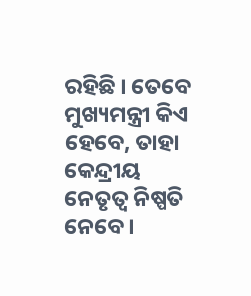ରହିଛି । ତେବେ ମୁଖ୍ୟମନ୍ତ୍ରୀ କିଏ ହେବେ, ତାହା କେନ୍ଦ୍ରୀୟ ନେତୃତ୍ୱ ନିଷ୍ପତି ନେବେ ।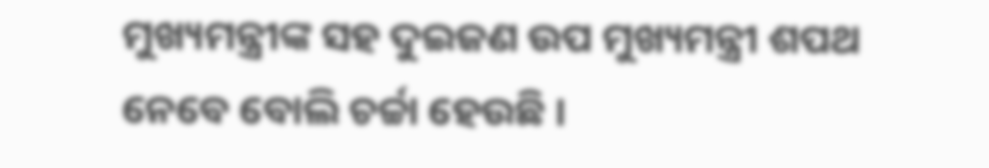ମୁଖ୍ୟମନ୍ତ୍ରୀଙ୍କ ସହ ଦୁଇଜଣ ଉପ ମୁଖ୍ୟମନ୍ତ୍ରୀ ଶପଥ ନେବେ ବୋଲି ଚର୍ଚ୍ଚା ହେଉଛି ।